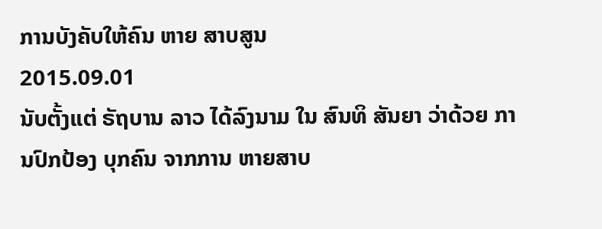ການບັງຄັບໃຫ້ຄົນ ຫາຍ ສາບສູນ
2015.09.01
ນັບຕັ້ງແຕ່ ຣັຖບານ ລາວ ໄດ້ລົງນາມ ໃນ ສົນທິ ສັນຍາ ວ່າດ້ວຍ ການປົກປ້ອງ ບຸກຄົນ ຈາກການ ຫາຍສາບ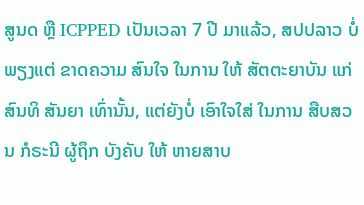ສູນດ ຫຼື ICPPED ເປັນເວລາ 7 ປີ ມາແລ້ວ, ສປປລາວ ບໍ່ພຽງແຕ່ ຂາດຄວາມ ສົນໃຈ ໃນການ ໃຫ້ ສັຕຕະຍາບັນ ແກ່ ສົນທິ ສັນຍາ ເທົ່ານັ້ນ, ແຕ່ຍັງບໍ່ ເອົາໃຈໃສ່ ໃນການ ສືບສວນ ກໍຣະນີ ຜູ້ຖຶກ ບັງຄັບ ໃຫ້ ຫາຍສາບ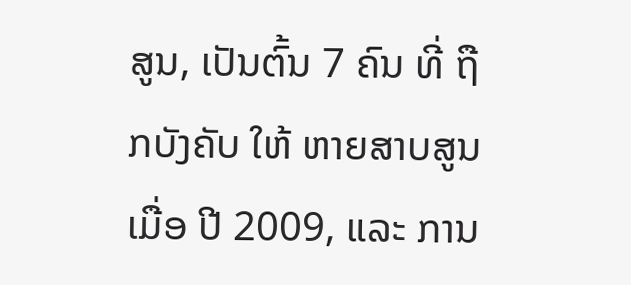ສູນ, ເປັນຕົ້ນ 7 ຄົນ ທີ່ ຖືກບັງຄັບ ໃຫ້ ຫາຍສາບສູນ ເມື່ອ ປີ 2009, ແລະ ການ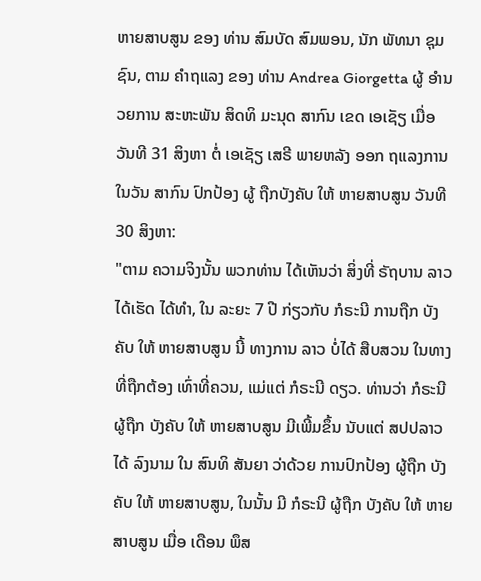ຫາຍສາບສູນ ຂອງ ທ່ານ ສົມບັດ ສົມພອນ, ນັກ ພັທນາ ຊຸມຊົນ, ຕາມ ຄໍາຖແລງ ຂອງ ທ່ານ Andrea Giorgetta ຜູ້ ອໍານວຍການ ສະຫະພັນ ສິດທິ ມະນຸດ ສາກົນ ເຂດ ເອເຊັຽ ເມື່ອ ວັນທີ 31 ສິງຫາ ຕໍ່ ເອເຊັຽ ເສຣີ ພາຍຫລັງ ອອກ ຖແລງການ ໃນວັນ ສາກົນ ປົກປ້ອງ ຜູ້ ຖືກບັງຄັບ ໃຫ້ ຫາຍສາບສູນ ວັນທີ 30 ສິງຫາ:
"ຕາມ ຄວາມຈິງນັ້ນ ພວກທ່ານ ໄດ້ເຫັນວ່າ ສິ່ງທີ່ ຣັຖບານ ລາວ ໄດ້ເຮັດ ໄດ້ທໍາ, ໃນ ລະຍະ 7 ປີ ກ່ຽວກັບ ກໍຣະນີ ການຖືກ ບັງຄັບ ໃຫ້ ຫາຍສາບສູນ ນີ້ ທາງການ ລາວ ບໍ່ໄດ້ ສືບສວນ ໃນທາງ ທີ່ຖືກຕ້ອງ ເທົ່າທີ່ຄວນ, ແມ່ແຕ່ ກໍຣະນີ ດຽວ. ທ່ານວ່າ ກໍຣະນີ ຜູ້ຖືກ ບັງຄັບ ໃຫ້ ຫາຍສາບສູນ ມີເພີ້ມຂຶ້ນ ນັບແຕ່ ສປປລາວ ໄດ້ ລົງນາມ ໃນ ສົນທິ ສັນຍາ ວ່າດ້ວຍ ການປົກປ້ອງ ຜູ້ຖືກ ບັງຄັບ ໃຫ້ ຫາຍສາບສູນ, ໃນນັ້ນ ມີ ກໍຣະນີ ຜູ້ຖືກ ບັງຄັບ ໃຫ້ ຫາຍສາບສູນ ເມື່ອ ເດືອນ ພຶສ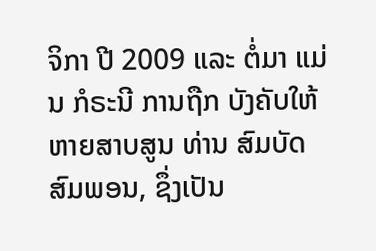ຈິກາ ປີ 2009 ແລະ ຕໍ່ມາ ແມ່ນ ກໍຣະນີ ການຖືກ ບັງຄັບໃຫ້ ຫາຍສາບສູນ ທ່ານ ສົມບັດ ສົມພອນ, ຊຶ່ງເປັນ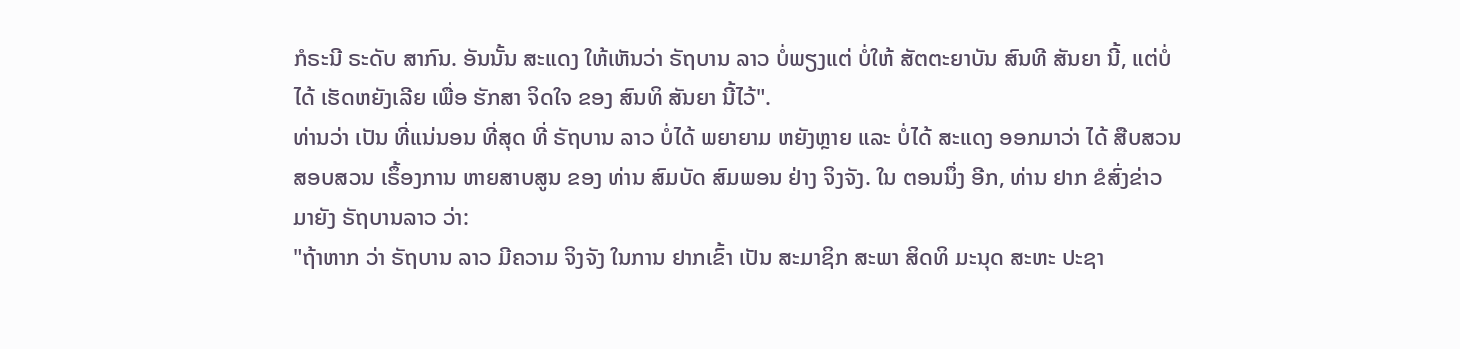ກໍຣະນີ ຣະດັບ ສາກົນ. ອັນນັ້ນ ສະແດງ ໃຫ້ເຫັນວ່າ ຣັຖບານ ລາວ ບໍ່ພຽງແຕ່ ບໍ່ໃຫ້ ສັຕຕະຍາບັນ ສົນທີ ສັນຍາ ນີ້, ແຕ່ບໍ່ໄດ້ ເຮັດຫຍັງເລີຍ ເພື່ອ ຮັກສາ ຈິດໃຈ ຂອງ ສົນທິ ສັນຍາ ນີ້ໄວ້".
ທ່ານວ່າ ເປັນ ທີ່ແນ່ນອນ ທີ່ສຸດ ທີ່ ຣັຖບານ ລາວ ບໍ່ໄດ້ ພຍາຍາມ ຫຍັງຫຼາຍ ແລະ ບໍ່ໄດ້ ສະແດງ ອອກມາວ່າ ໄດ້ ສືບສວນ ສອບສວນ ເຣຶ້ອງການ ຫາຍສາບສູນ ຂອງ ທ່ານ ສົມບັດ ສົມພອນ ຢ່າງ ຈິງຈັງ. ໃນ ຕອນນຶ່ງ ອີກ, ທ່ານ ຢາກ ຂໍສົ່ງຂ່າວ ມາຍັງ ຣັຖບານລາວ ວ່າ:
"ຖ້າຫາກ ວ່າ ຣັຖບານ ລາວ ມີຄວາມ ຈິງຈັງ ໃນການ ຢາກເຂົ້າ ເປັນ ສະມາຊິກ ສະພາ ສິດທິ ມະນຸດ ສະຫະ ປະຊາ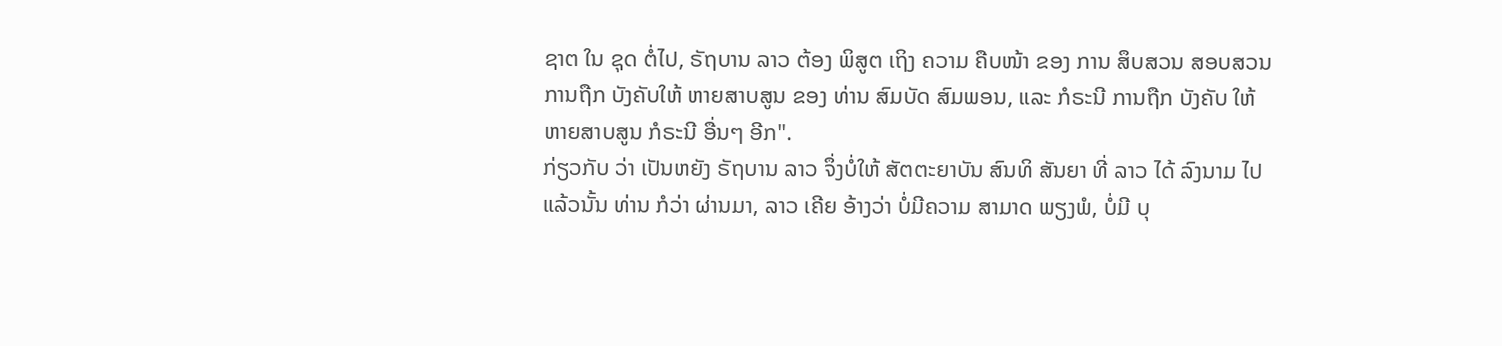ຊາຕ ໃນ ຊຸດ ຕໍ່ໄປ, ຣັຖບານ ລາວ ຕ້ອງ ພິສູຕ ເຖິງ ຄວາມ ຄືບໜ້າ ຂອງ ການ ສຶບສວນ ສອບສວນ ການຖືກ ບັງຄັບໃຫ້ ຫາຍສາບສູນ ຂອງ ທ່ານ ສົມບັດ ສົມພອນ, ແລະ ກໍຣະນີ ການຖືກ ບັງຄັບ ໃຫ້ ຫາຍສາບສູນ ກໍຣະນີ ອື່ນໆ ອີກ".
ກ່ຽວກັບ ວ່າ ເປັນຫຍັງ ຣັຖບານ ລາວ ຈຶ່ງບໍ່ໃຫ້ ສັຕຕະຍາບັນ ສົນທິ ສັນຍາ ທີ່ ລາວ ໄດ້ ລົງນາມ ໄປແລ້ວນັ້ນ ທ່ານ ກໍວ່າ ຜ່ານມາ, ລາວ ເຄີຍ ອ້າງວ່າ ບໍ່ມີຄວາມ ສາມາດ ພຽງພໍ, ບໍ່ມີ ບຸ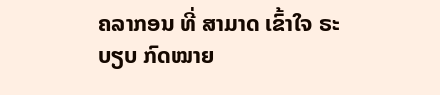ຄລາກອນ ທີ່ ສາມາດ ເຂົ້າໃຈ ຣະບຽບ ກົດໝາຍ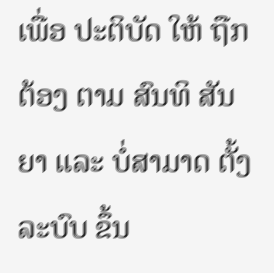ເພື່ອ ປະຕິບັດ ໃຫ້ ຖືກຕ້ອງ ຕາມ ສົນທິ ສັນຍາ ແລະ ບໍ່ສາມາດ ຕັ້ງ ລະບົບ ຂຶ້ນ